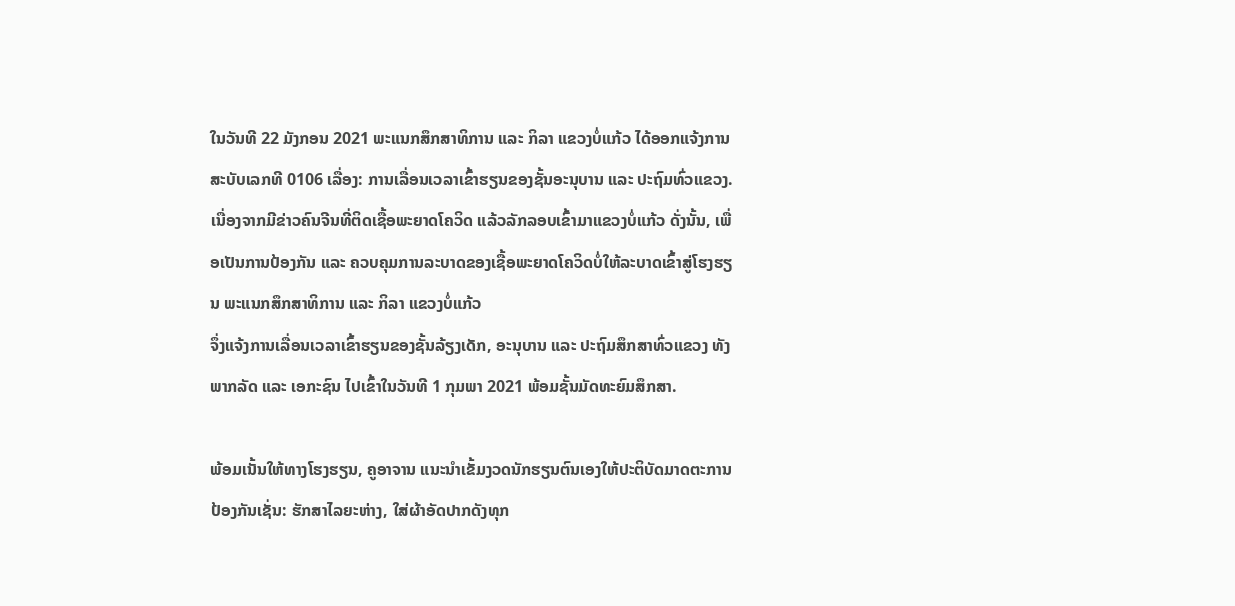ໃນວັນທີ 22 ມັງກອນ 2021 ພະແນກສຶກສາທິການ ແລະ ກິລາ ແຂວງບໍ່ແກ້ວ ໄດ້ອອກແຈ້ງການ ສະບັບເລກທີ 0106 ເລື່ອງ: ການເລື່ອນເວລາເຂົ້າຮຽນຂອງຊັ້ນອະນຸບານ ແລະ ປະຖົມທົ່ວແຂວງ.
ເນື່ອງຈາກມີຂ່າວຄົນຈີນທີ່ຕິດເຊື້ອພະຍາດໂຄວິດ ແລ້ວລັກລອບເຂົ້າມາແຂວງບໍ່ແກ້ວ ດັ່ງນັ້ນ, ເພື່ອເປັນການປ້ອງກັນ ແລະ ຄວບຄຸມການລະບາດຂອງເຊື້ອພະຍາດໂຄວິດບໍ່ໃຫ້ລະບາດເຂົ້າສູ່ໂຮງຮຽນ ພະແນກສຶກສາທິການ ແລະ ກິລາ ແຂວງບໍ່ແກ້ວ
ຈຶ່ງແຈ້ງການເລື່ອນເວລາເຂົ້າຮຽນຂອງຊັ້ນລ້ຽງເດັກ, ອະນຸບານ ແລະ ປະຖົມສຶກສາທົ່ວແຂວງ ທັງພາກລັດ ແລະ ເອກະຊົນ ໄປເຂົ້າໃນວັນທີ 1 ກຸມພາ 2021 ພ້ອມຊັ້ນມັດທະຍົມສຶກສາ.

ພ້ອມເນັ້ນໃຫ້ທາງໂຮງຮຽນ, ຄູອາຈານ ແນະນຳເຂັ້ມງວດນັກຮຽນຕົນເອງໃຫ້ປະຕິບັດມາດຕະການປ້ອງກັນເຊັ່ນ: ຮັກສາໄລຍະຫ່າງ, ໃສ່ຜ້າອັດປາກດັງທຸກ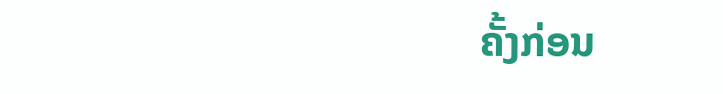ຄັ້ງກ່ອນ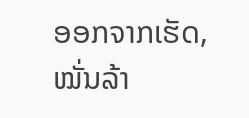ອອກຈາກເຮັດ, ໝັ່ນລ້າ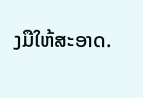ງມືໃຫ້ສະອາດ.